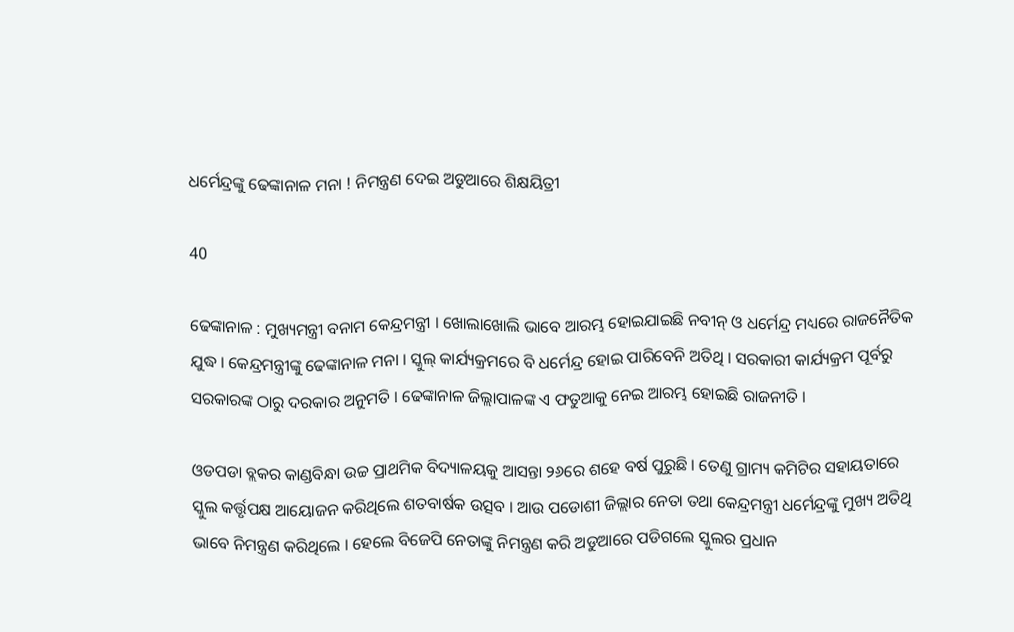ଧର୍ମେନ୍ଦ୍ରଙ୍କୁ ଢେଙ୍କାନାଳ ମନା ! ନିମନ୍ତ୍ରଣ ଦେଇ ଅଡୁଆରେ ଶିକ୍ଷୟିତ୍ରୀ

40

ଢେଙ୍କାନାଳ : ମୁଖ୍ୟମନ୍ତ୍ରୀ ବନାମ କେନ୍ଦ୍ରମନ୍ତ୍ରୀ । ଖୋଲାଖୋଲି ଭାବେ ଆରମ୍ଭ ହୋଇଯାଇଛି ନବୀନ୍ ଓ ଧର୍ମେନ୍ଦ୍ର ମଧ୍ୟରେ ରାଜନୈତିକ ଯୁଦ୍ଧ । କେନ୍ଦ୍ରମନ୍ତ୍ରୀଙ୍କୁ ଢେଙ୍କାନାଳ ମନା । ସ୍କୁଲ୍ କାର୍ଯ୍ୟକ୍ରମରେ ବି ଧର୍ମେନ୍ଦ୍ର ହୋଇ ପାରିବେନି ଅତିଥି । ସରକାରୀ କାର୍ଯ୍ୟକ୍ରମ ପୂର୍ବରୁ ସରକାରଙ୍କ ଠାରୁ ଦରକାର ଅନୁମତି । ଢେଙ୍କାନାଳ ଜିଲ୍ଲାପାଳଙ୍କ ଏ ଫତୁଆକୁ ନେଇ ଆରମ୍ଭ ହୋଇଛି ରାଜନୀତି ।

ଓଡପଡା ବ୍ଲକର କାଣ୍ଡବିନ୍ଧା ଉଚ୍ଚ ପ୍ରାଥମିକ ବିଦ୍ୟାଳୟକୁ ଆସନ୍ତା ୨୬ରେ ଶହେ ବର୍ଷ ପୁରୁଛି । ତେଣୁ ଗ୍ରାମ୍ୟ କମିଟିର ସହାୟତାରେ ସ୍କୁଲ କର୍ତ୍ତୃପକ୍ଷ ଆୟୋଜନ କରିଥିଲେ ଶତବାର୍ଷକ ଉତ୍ସବ । ଆଉ ପଡୋଶୀ ଜିଲ୍ଲାର ନେତା ତଥା କେନ୍ଦ୍ରମନ୍ତ୍ରୀ ଧର୍ମେନ୍ଦ୍ରଙ୍କୁ ମୁଖ୍ୟ ଅତିଥି ଭାବେ ନିମନ୍ତ୍ରଣ କରିଥିଲେ । ହେଲେ ବିଜେପି ନେତାଙ୍କୁ ନିମନ୍ତ୍ରଣ କରି ଅଡୁଆରେ ପଡିଗଲେ ସ୍କୁଲର ପ୍ରଧାନ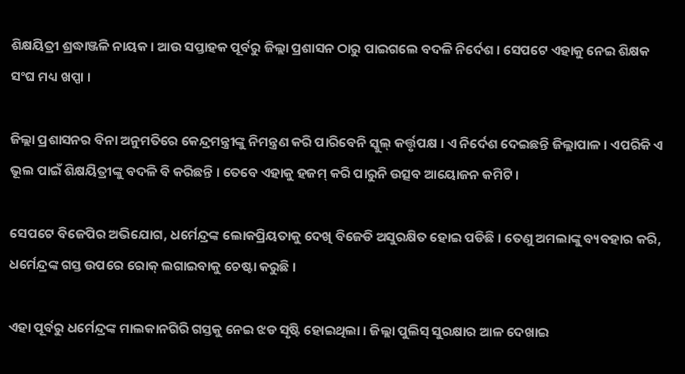ଶିକ୍ଷୟିତ୍ରୀ ଶ୍ରଦ୍ଧାଞ୍ଜଳି ନାୟକ । ଆଉ ସପ୍ତାହକ ପୂର୍ବରୁ ଜିଲ୍ଲା ପ୍ରଶାସନ ଠାରୁ ପାଇଗଲେ ବଦଳି ନିର୍ଦେଶ । ସେପଟେ ଏହାକୁ ନେଇ ଶିକ୍ଷକ ସଂଘ ମଧ୍ୟ ଖପ୍ପା ।

ଜିଲ୍ଲା ପ୍ରଶାସନର ବିନା ଅନୁମତିରେ କେନ୍ଦ୍ରମନ୍ତ୍ରୀଙ୍କୁ ନିମନ୍ତ୍ରଣ କରି ପାରିବେନି ସ୍କୁଲ୍ କର୍ତ୍ତୃପକ୍ଷ । ଏ ନିର୍ଦେଶ ଦେଇଛନ୍ତି ଜିଲ୍ଲାପାଳ । ଏପରିକି ଏ ଭୂଲ ପାଇଁ ଶିକ୍ଷୟିତ୍ରୀଙ୍କୁ ବଦଳି ବି କରିଛନ୍ତି । ତେବେ ଏହାକୁ ହଜମ୍ କରି ପାରୁନି ଉତ୍ସବ ଆୟୋଜନ କମିଟି ।

ସେପଟେ ବିଜେପିର ଅଭିଯୋଗ, ଧର୍ମେନ୍ଦ୍ରଙ୍କ ଲୋକପ୍ରିୟତାକୁ ଦେଖି ବିଜେଡି ଅସୁରକ୍ଷିତ ହୋଇ ପଡିଛି । ତେଣୁ ଅମଲାଙ୍କୁ ବ୍ୟବହାର କରି, ଧର୍ମେନ୍ଦ୍ରଙ୍କ ଗସ୍ତ ଉପରେ ରୋକ୍ ଲଗାଇବାକୁ ଚେଷ୍ଟା କରୁଛି ।

ଏହା ପୂର୍ବରୁ ଧର୍ମେନ୍ଦ୍ରଙ୍କ ମାଲକାନଗିରି ଗସ୍ତକୁ ନେଇ ଝଡ ସୃଷ୍ଟି ହୋଇଥିଲା । ଜିଲ୍ଲା ପୁଲିସ୍ ସୁରକ୍ଷାର ଆଳ ଦେଖାଇ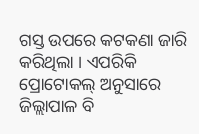ଗସ୍ତ ଉପରେ କଟକଣା ଜାରି କରିଥିଲା । ଏପରିକି ପ୍ରୋଟୋକଲ୍ ଅନୁସାରେ ଜିଲ୍ଲାପାଳ ବି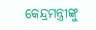କେନ୍ଦ୍ରମନ୍ତ୍ରୀଙ୍କୁ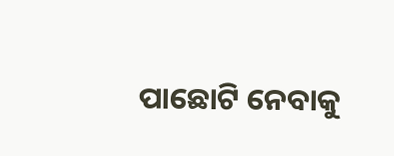ପାଛୋଟି ନେବାକୁ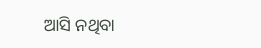ଆସି ନଥିବା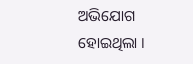ଅଭିଯୋଗ ହୋଇଥିଲା ।